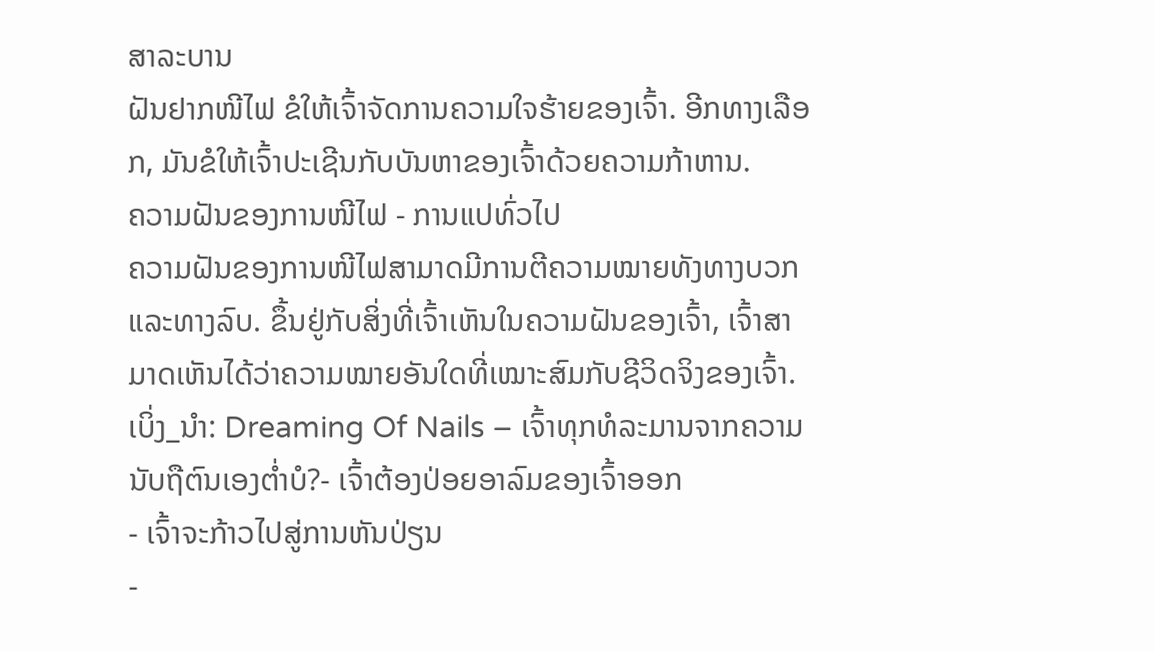ສາລະບານ
ຝັນຢາກໜີໄຟ ຂໍໃຫ້ເຈົ້າຈັດການຄວາມໃຈຮ້າຍຂອງເຈົ້າ. ອີກທາງເລືອກ, ມັນຂໍໃຫ້ເຈົ້າປະເຊີນກັບບັນຫາຂອງເຈົ້າດ້ວຍຄວາມກ້າຫານ.
ຄວາມຝັນຂອງການໜີໄຟ - ການແປທົ່ວໄປ
ຄວາມຝັນຂອງການໜີໄຟສາມາດມີການຕີຄວາມໝາຍທັງທາງບວກ ແລະທາງລົບ. ຂຶ້ນຢູ່ກັບສິ່ງທີ່ເຈົ້າເຫັນໃນຄວາມຝັນຂອງເຈົ້າ, ເຈົ້າສາມາດເຫັນໄດ້ວ່າຄວາມໝາຍອັນໃດທີ່ເໝາະສົມກັບຊີວິດຈິງຂອງເຈົ້າ.
ເບິ່ງ_ນຳ: Dreaming Of Nails – ເຈົ້າທຸກທໍລະມານຈາກຄວາມນັບຖືຕົນເອງຕໍ່າບໍ?- ເຈົ້າຕ້ອງປ່ອຍອາລົມຂອງເຈົ້າອອກ
- ເຈົ້າຈະກ້າວໄປສູ່ການຫັນປ່ຽນ
-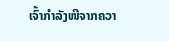ເຈົ້າກຳລັງໜີຈາກຄວາ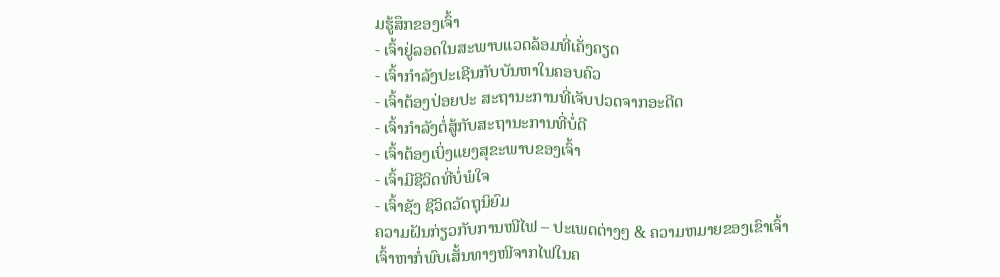ມຮູ້ສຶກຂອງເຈົ້າ
- ເຈົ້າຢູ່ລອດໃນສະພາບແວດລ້ອມທີ່ເຄັ່ງຄຽດ
- ເຈົ້າກຳລັງປະເຊີນກັບບັນຫາໃນຄອບຄົວ
- ເຈົ້າຕ້ອງປ່ອຍປະ ສະຖານະການທີ່ເຈັບປວດຈາກອະດີດ
- ເຈົ້າກຳລັງຕໍ່ສູ້ກັບສະຖານະການທີ່ບໍ່ດີ
- ເຈົ້າຕ້ອງເບິ່ງແຍງສຸຂະພາບຂອງເຈົ້າ
- ເຈົ້າມີຊີວິດທີ່ບໍ່ພໍໃຈ
- ເຈົ້າຊັງ ຊີວິດວັດຖຸນິຍົມ
ຄວາມຝັນກ່ຽວກັບການໜີໄຟ – ປະເພດຕ່າງໆ & ຄວາມຫມາຍຂອງເຂົາເຈົ້າ
ເຈົ້າຫາກໍ່ພົບເສັ້ນທາງໜີຈາກໄຟໃນຄ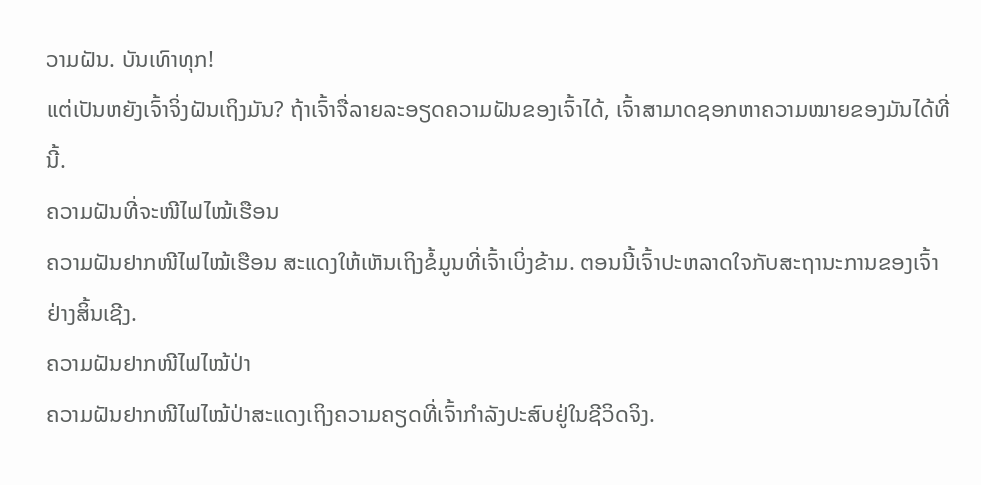ວາມຝັນ. ບັນເທົາທຸກ!
ແຕ່ເປັນຫຍັງເຈົ້າຈິ່ງຝັນເຖິງມັນ? ຖ້າເຈົ້າຈື່ລາຍລະອຽດຄວາມຝັນຂອງເຈົ້າໄດ້, ເຈົ້າສາມາດຊອກຫາຄວາມໝາຍຂອງມັນໄດ້ທີ່ນີ້.
ຄວາມຝັນທີ່ຈະໜີໄຟໄໝ້ເຮືອນ
ຄວາມຝັນຢາກໜີໄຟໄໝ້ເຮືອນ ສະແດງໃຫ້ເຫັນເຖິງຂໍ້ມູນທີ່ເຈົ້າເບິ່ງຂ້າມ. ຕອນນີ້ເຈົ້າປະຫລາດໃຈກັບສະຖານະການຂອງເຈົ້າຢ່າງສິ້ນເຊີງ.
ຄວາມຝັນຢາກໜີໄຟໄໝ້ປ່າ
ຄວາມຝັນຢາກໜີໄຟໄໝ້ປ່າສະແດງເຖິງຄວາມຄຽດທີ່ເຈົ້າກຳລັງປະສົບຢູ່ໃນຊີວິດຈິງ.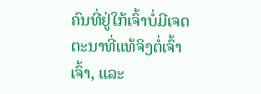ຄົນທີ່ຢູ່ໃກ້ເຈົ້າບໍ່ມີເຈດຕະນາທີ່ແທ້ຈິງຕໍ່ເຈົ້າເຈົ້າ, ແລະ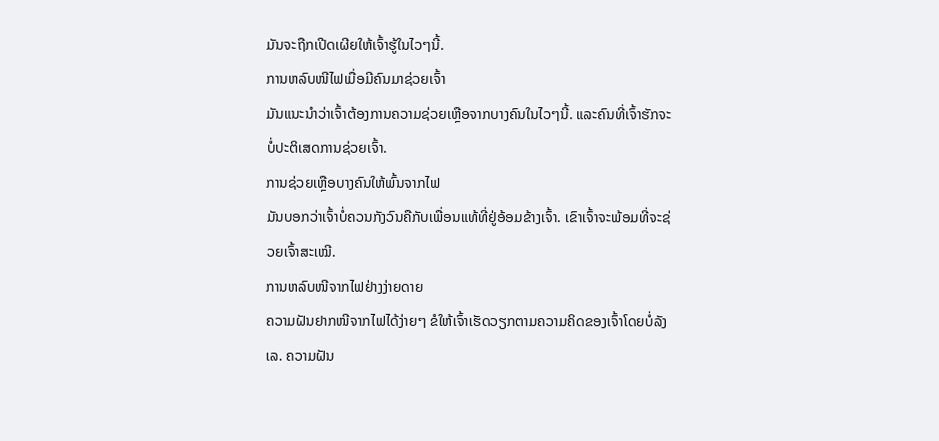ມັນຈະຖືກເປີດເຜີຍໃຫ້ເຈົ້າຮູ້ໃນໄວໆນີ້.
ການຫລົບໜີໄຟເມື່ອມີຄົນມາຊ່ວຍເຈົ້າ
ມັນແນະນຳວ່າເຈົ້າຕ້ອງການຄວາມຊ່ວຍເຫຼືອຈາກບາງຄົນໃນໄວໆນີ້. ແລະຄົນທີ່ເຈົ້າຮັກຈະບໍ່ປະຕິເສດການຊ່ວຍເຈົ້າ.
ການຊ່ວຍເຫຼືອບາງຄົນໃຫ້ພົ້ນຈາກໄຟ
ມັນບອກວ່າເຈົ້າບໍ່ຄວນກັງວົນຄືກັບເພື່ອນແທ້ທີ່ຢູ່ອ້ອມຂ້າງເຈົ້າ. ເຂົາເຈົ້າຈະພ້ອມທີ່ຈະຊ່ວຍເຈົ້າສະເໝີ.
ການຫລົບໜີຈາກໄຟຢ່າງງ່າຍດາຍ
ຄວາມຝັນຢາກໜີຈາກໄຟໄດ້ງ່າຍໆ ຂໍໃຫ້ເຈົ້າເຮັດວຽກຕາມຄວາມຄິດຂອງເຈົ້າໂດຍບໍ່ລັງເລ. ຄວາມຝັນ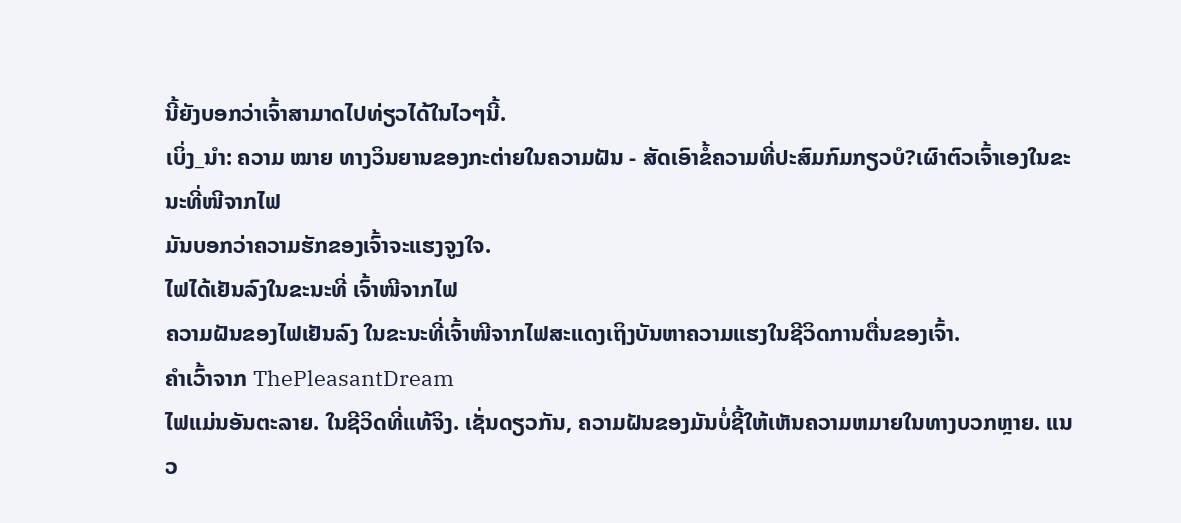ນີ້ຍັງບອກວ່າເຈົ້າສາມາດໄປທ່ຽວໄດ້ໃນໄວໆນີ້.
ເບິ່ງ_ນຳ: ຄວາມ ໝາຍ ທາງວິນຍານຂອງກະຕ່າຍໃນຄວາມຝັນ - ສັດເອົາຂໍ້ຄວາມທີ່ປະສົມກົມກຽວບໍ?ເຜົາຕົວເຈົ້າເອງໃນຂະນະທີ່ໜີຈາກໄຟ
ມັນບອກວ່າຄວາມຮັກຂອງເຈົ້າຈະແຮງຈູງໃຈ.
ໄຟໄດ້ເຢັນລົງໃນຂະນະທີ່ ເຈົ້າໜີຈາກໄຟ
ຄວາມຝັນຂອງໄຟເຢັນລົງ ໃນຂະນະທີ່ເຈົ້າໜີຈາກໄຟສະແດງເຖິງບັນຫາຄວາມແຮງໃນຊີວິດການຕື່ນຂອງເຈົ້າ.
ຄຳເວົ້າຈາກ ThePleasantDream
ໄຟແມ່ນອັນຕະລາຍ. ໃນຊີວິດທີ່ແທ້ຈິງ. ເຊັ່ນດຽວກັນ, ຄວາມຝັນຂອງມັນບໍ່ຊີ້ໃຫ້ເຫັນຄວາມຫມາຍໃນທາງບວກຫຼາຍ. ແນວ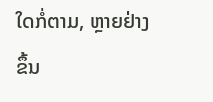ໃດກໍ່ຕາມ, ຫຼາຍຢ່າງຂຶ້ນ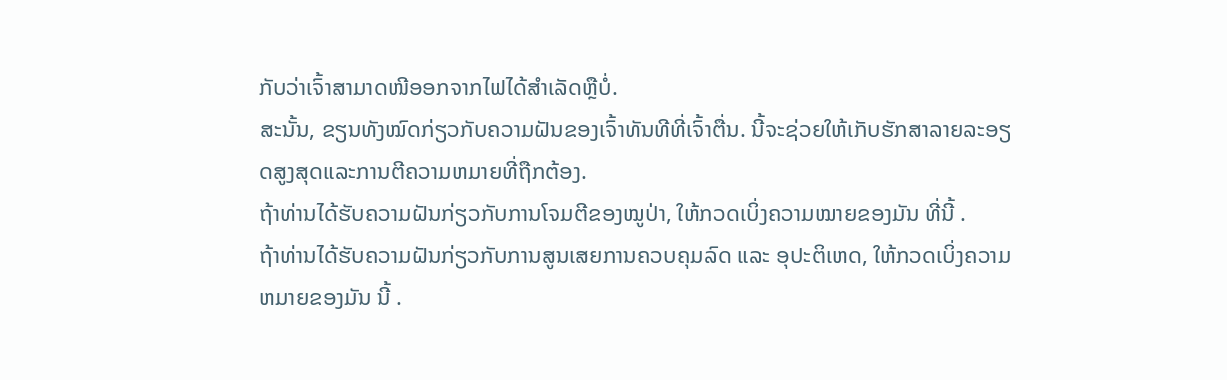ກັບວ່າເຈົ້າສາມາດໜີອອກຈາກໄຟໄດ້ສຳເລັດຫຼືບໍ່.
ສະນັ້ນ, ຂຽນທັງໝົດກ່ຽວກັບຄວາມຝັນຂອງເຈົ້າທັນທີທີ່ເຈົ້າຕື່ນ. ນີ້ຈະຊ່ວຍໃຫ້ເກັບຮັກສາລາຍລະອຽດສູງສຸດແລະການຕີຄວາມຫມາຍທີ່ຖືກຕ້ອງ.
ຖ້າທ່ານໄດ້ຮັບຄວາມຝັນກ່ຽວກັບການໂຈມຕີຂອງໝູປ່າ, ໃຫ້ກວດເບິ່ງຄວາມໝາຍຂອງມັນ ທີ່ນີ້ .
ຖ້າທ່ານໄດ້ຮັບຄວາມຝັນກ່ຽວກັບການສູນເສຍການຄວບຄຸມລົດ ແລະ ອຸປະຕິເຫດ, ໃຫ້ກວດເບິ່ງຄວາມຫມາຍຂອງມັນ ນີ້ .